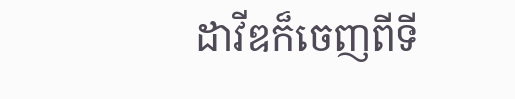ដាវីឌក៏ចេញពីទី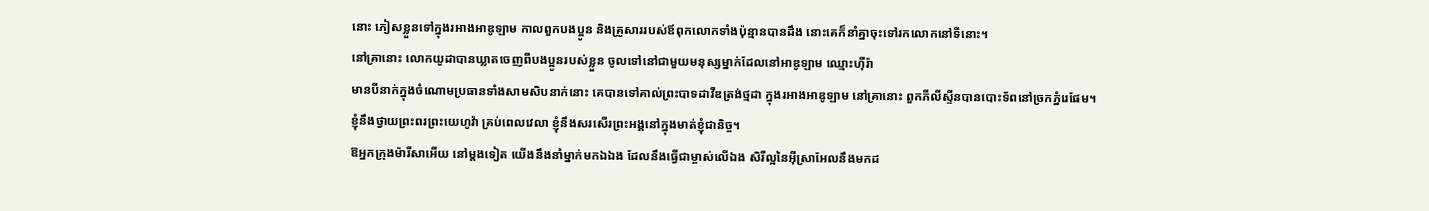នោះ ភៀសខ្លួនទៅក្នុងរអាងអាឌូឡាម កាលពួកបងប្អូន និងគ្រួសាររបស់ឪពុកលោកទាំងប៉ុន្មានបានដឹង នោះគេក៏នាំគ្នាចុះទៅរកលោកនៅទីនោះ។
នៅគ្រានោះ លោកយូដាបានឃ្លាតចេញពីបងប្អូនរបស់ខ្លួន ចូលទៅនៅជាមួយមនុស្សម្នាក់ដែលនៅអាឌូឡាម ឈ្មោះហ៊ីរ៉ា
មានបីនាក់ក្នុងចំណោមប្រធានទាំងសាមសិបនាក់នោះ គេបានទៅគាល់ព្រះបាទដាវីឌត្រង់ថ្មដា ក្នុងរអាងអាឌូឡាម នៅគ្រានោះ ពួកភីលីស្ទីនបានបោះទ័ពនៅច្រកភ្នំរេផែម។
ខ្ញុំនឹងថ្វាយព្រះពរព្រះយេហូវ៉ា គ្រប់ពេលវេលា ខ្ញុំនឹងសរសើរព្រះអង្គនៅក្នុងមាត់ខ្ញុំជានិច្ច។
ឱអ្នកក្រុងម៉ារីសាអើយ នៅម្ដងទៀត យើងនឹងនាំម្នាក់មកឯឯង ដែលនឹងធ្វើជាម្ចាស់លើឯង សិរីល្អនៃអ៊ីស្រាអែលនឹងមកដ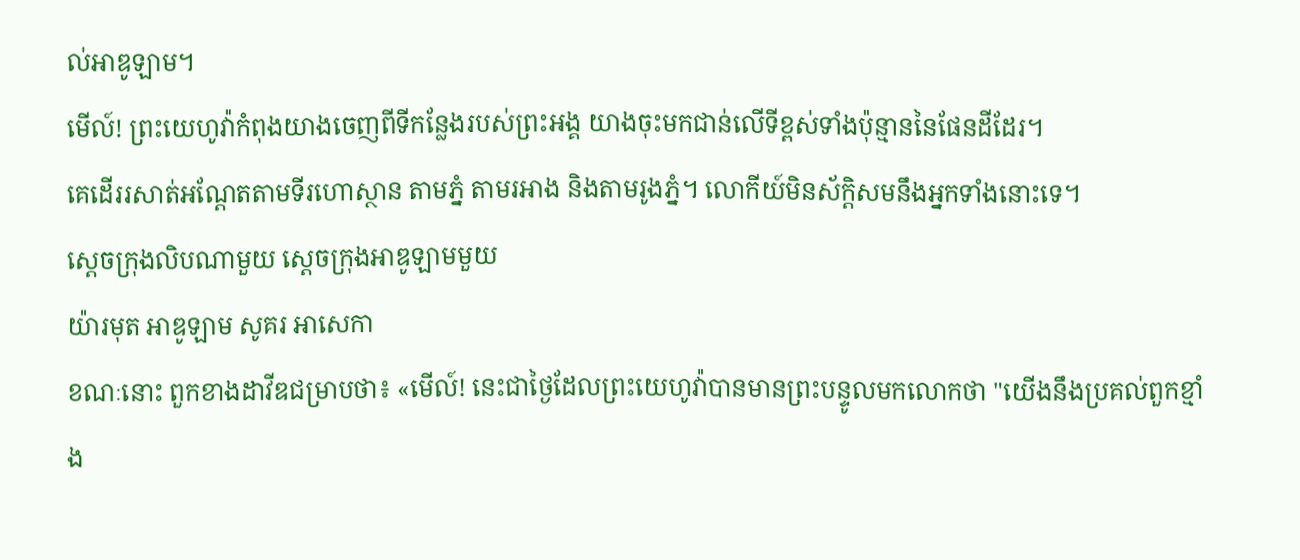ល់អាឌូឡាម។
មើល៍! ព្រះយេហូវ៉ាកំពុងយាងចេញពីទីកន្លែងរបស់ព្រះអង្គ យាងចុះមកជាន់លើទីខ្ពស់ទាំងប៉ុន្មាននៃផែនដីដែរ។
គេដើររសាត់អណ្ដែតតាមទីរហោស្ថាន តាមភ្នំ តាមរអាង និងតាមរូងភ្នំ។ លោកីយ៍មិនស័ក្ដិសមនឹងអ្នកទាំងនោះទេ។
ស្តេចក្រុងលិបណាមួយ ស្តេចក្រុងអាឌូឡាមមួយ
យ៉ារមុត អាឌូឡាម សូគរ អាសេកា
ខណៈនោះ ពួកខាងដាវីឌជម្រាបថា៖ «មើល៍! នេះជាថ្ងៃដែលព្រះយេហូវ៉ាបានមានព្រះបន្ទូលមកលោកថា "យើងនឹងប្រគល់ពួកខ្មាំង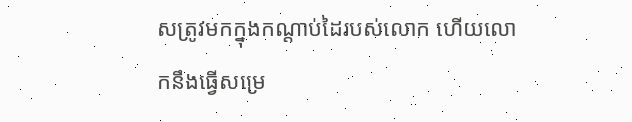សត្រូវមកក្នុងកណ្ដាប់ដៃរបស់លោក ហើយលោកនឹងធ្វើសម្រេ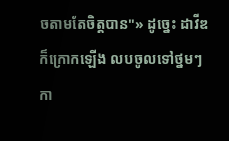ចតាមតែចិត្តបាន"» ដូច្នេះ ដាវីឌក៏ក្រោកឡើង លបចូលទៅថ្នមៗ កា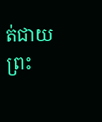ត់ជាយព្រះ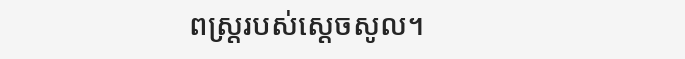ពស្ត្ររបស់ស្ដេចសូល។